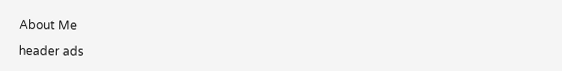About Me

header ads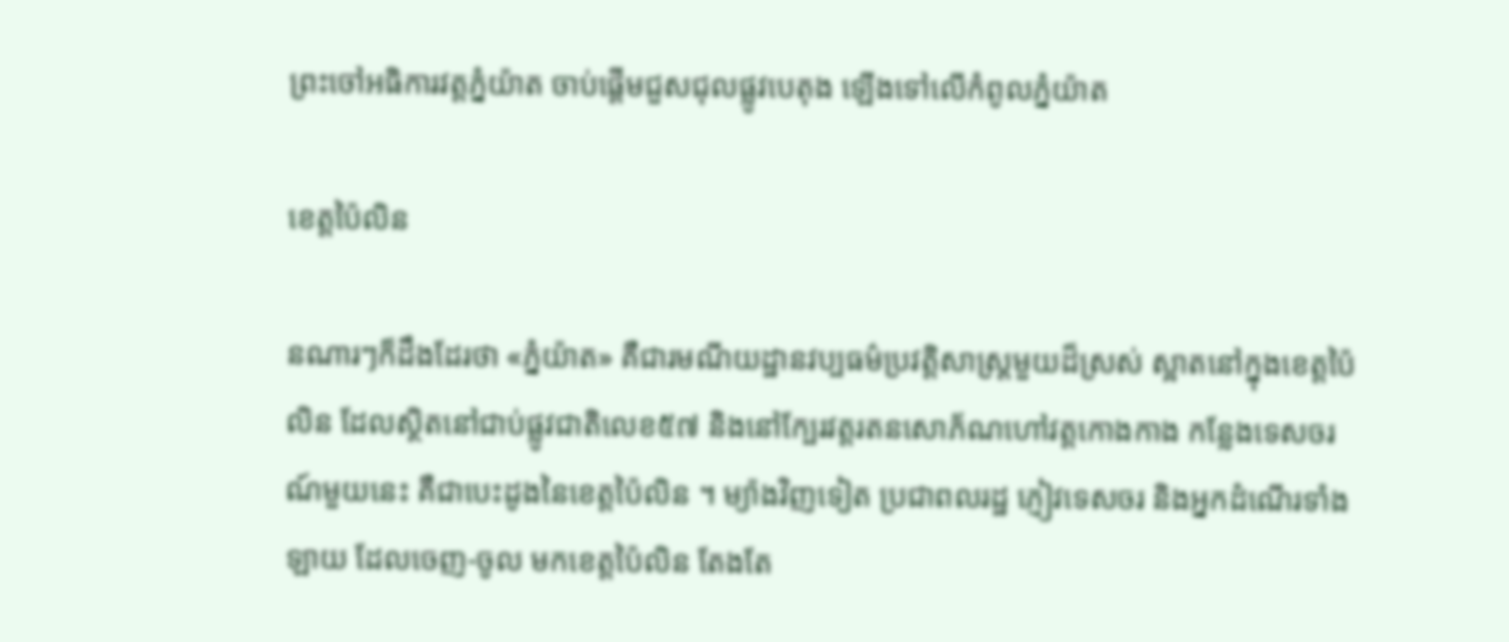ព្រះចៅអធិការវត្តភ្នំយ៉ាត ចាប់ផ្តើមជួសជុលផ្លូវបេតុង ឡើងទៅលើកំពូលភ្នំយ៉ាត

ខេត្តប៉ៃលិន

នណារៗក៏ដឹងដែរថា «ភ្នំយ៉ាត» គឺជារមណីយដ្ឋានវប្បធម៌ប្រវត្តិសាស្រ្តមួយដ៏ស្រស់ ស្អាតនៅក្នុងខេត្តប៉ៃលិន ដែលស្ថិតនៅជាប់ផ្លូវជាតិលេខ៥៧ និងនៅក្បែរវត្តរតនសោភ័ណហៅវត្តកោងកាង កន្លែងទេសចរណ៍មួយនេះ គឺជាបេះដូងនៃខេត្តប៉ៃលិន ។ ម្យ៉ាងវិញទៀត ប្រជាពលរដ្ឋ ភ្ញៀវទេសចរ និងអ្នកដំណើរទាំងឡាយ ដែលចេញ-ចូល មកខេត្តប៉ៃលិន តែងតែ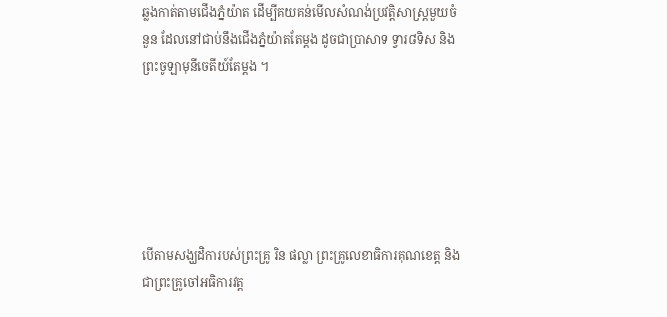ឆ្លងកាត់តាមជើងភ្នំយ៉ាត ដើម្បីគយគន់មើលសំណង់ប្រវត្តិសាស្រ្តមួយចំនួន ដែលនៅជាប់នឹងជើងភ្នំយ៉ាតតែម្តង ដូចជាប្រាសាទ ទ្វារ៨ទិស និងព្រះចូឡាមុនីចេតីយ៍តែម្តង ។






បើតាមសង្ឃដិការបស់ព្រះគ្រូ រិន ផល្លា ព្រះគ្រូលេខាធិការគុណខេត្ត និងជាព្រះគ្រូចៅអធិការវត្ត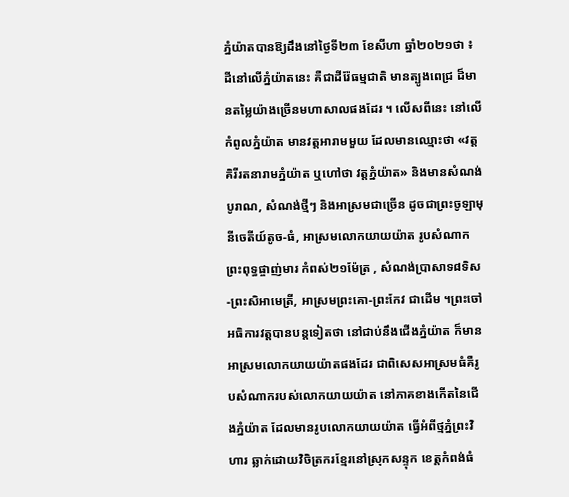ភ្នំយ៉ាតបានឱ្យដឹងនៅថ្ងៃទី២៣ ខែសីហា ឆ្នាំ២០២១ថា ៖ ដីនៅលើភ្នំយ៉ាតនេះ គឺជាដីរ៉ែធម្មជាតិ មានត្បូងពេជ្រ ដ៏មានតម្លៃយ៉ាងច្រើនមហាសាលផងដែរ ។ លើសពីនេះ នៅលើកំពូលភ្នំយ៉ាត មានវត្តអារាមមួយ ដែលមានឈ្មោះថា «វត្តគិរីរតនារាមភ្នំយ៉ាត ឬហៅថា វត្តភ្នំយ៉ាត» និងមានសំណង់បូរាណ, សំណង់ថ្មីៗ និងអាស្រមជាច្រើន ដូចជាព្រះចូឡាមុនីចេតីយ៍តូច-ធំ, អាស្រមលោកយាយយ៉ាត រូបសំណាកព្រះពុទ្ធផ្ចាញ់មារ កំពស់២១ម៉ែត្រ , សំណង់ប្រាសាទ៨ទិស-ព្រះសិអាមេតី្រ, អាស្រមព្រះគោ-ព្រះកែវ ជាដើម ។ព្រះចៅអធិការវត្តបានបន្តទៀតថា នៅជាប់នឹងជើងភ្នំយ៉ាត ក៏មានអាស្រមលោកយាយយ៉ាតផងដែរ ជាពិសេសអាស្រមធំគឺរូបសំណាករបស់លោកយាយយ៉ាត នៅភាគខាងកើតនៃជើងភ្នំយ៉ាត ដែលមានរូបលោកយាយយ៉ាត ធ្វើអំពីថ្មភ្នំព្រះវិហារ ឆ្លាក់ដោយវិចិត្រករខ្មែរនៅស្រុកសន្ទុក ខេត្តកំពង់ធំ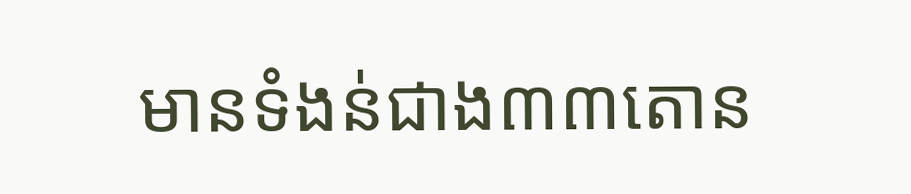មានទំងន់ជាង៣៣តោន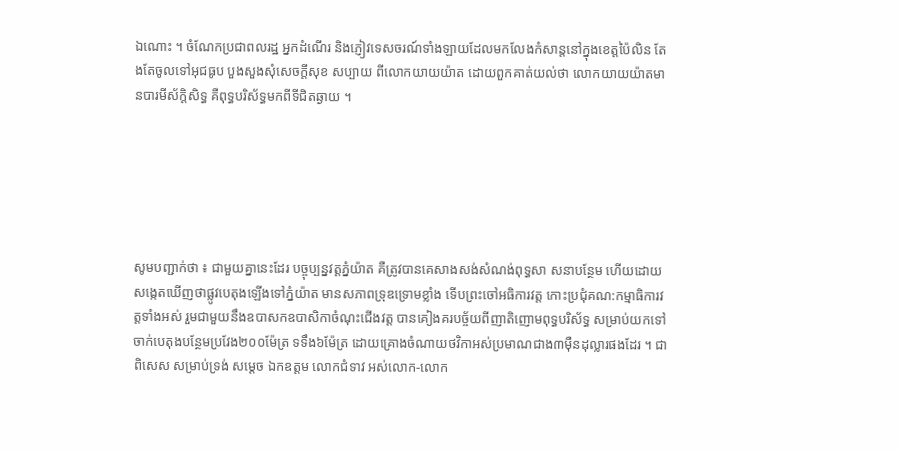ឯណោះ ។ ចំណែកប្រជាពលរដ្ឋ អ្នកដំណើរ និងភ្ញៀវទេសចរណ៍ទាំងឡាយដែលមកលែងកំសាន្តនៅក្នុងខេត្តប៉ៃលិន តែងតែចូលទៅអុជធូប បួងសួងសុំសេចក្តីសុខ សប្បាយ ពីលោកយាយយ៉ាត ដោយពួកគាត់យល់ថា លោកយាយយ៉ាតមានបារមីស័ក្តិសិទ្ធ គឺពុទ្ធបរិស័ទ្ធមកពីទីជិតឆ្ងាយ ។






សូមបញ្ជាក់ថា ៖ ជាមួយគ្នានេះដែរ បច្ចុប្បន្នវត្តភ្នំយ៉ាត គឺត្រូវបានគេសាងសង់សំណង់ពុទ្ធសា សនាបន្ថែម ហើយដោយសង្កេតឃើញថាផ្លូវបេតុងឡើងទៅភ្នំយ៉ាត មានសភាពទ្រុឌទ្រោមខ្លាំង ទើបព្រះចៅអធិការវត្ត កោះប្រជុំគណ:កម្មាធិការវត្តទាំងអស់ រួមជាមួយនឹងឧបាសកឧបាសិកាចំណុះជើងវត្ត បានគៀងគរបច្ច័យពីញាតិញោមពុទ្ធបរិស័ទ្ធ សម្រាប់យកទៅចាក់បេតុងបន្ថែមប្រវែង២០០ម៉ែត្រ ទទឹង៦ម៉ែត្រ ដោយគ្រោងចំណាយថវិកាអស់ប្រមាណជាង៣ម៉ឺនដុល្លារផងដែរ ។ ជាពិសេស សម្រាប់ទ្រង់ សម្តេច ឯកឧត្តម លោកជំទាវ អស់លោក-លោក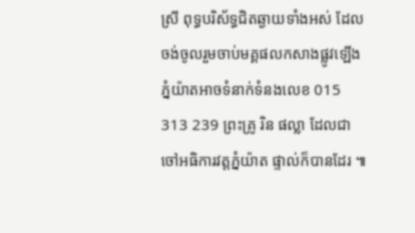ស្រី ពុទ្ធបរិស័ទ្ធជិតឆ្ងាយទាំងអស់ ដែលចង់ចូលរួមចាប់មគ្គផលកសាងផ្លូវឡើងភ្នំយ៉ាតអាចទំនាក់ទំនងលេខ 015 313 239 ព្រះគ្រូ រិន ផល្លា ដែលជាចៅអធិការវត្តភ្នំយ៉ាត ផ្ទាល់ក៏បានដែរ ៕